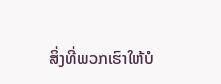ສິ່ງທີ່ພວກເຮົາໃຫ້ບໍ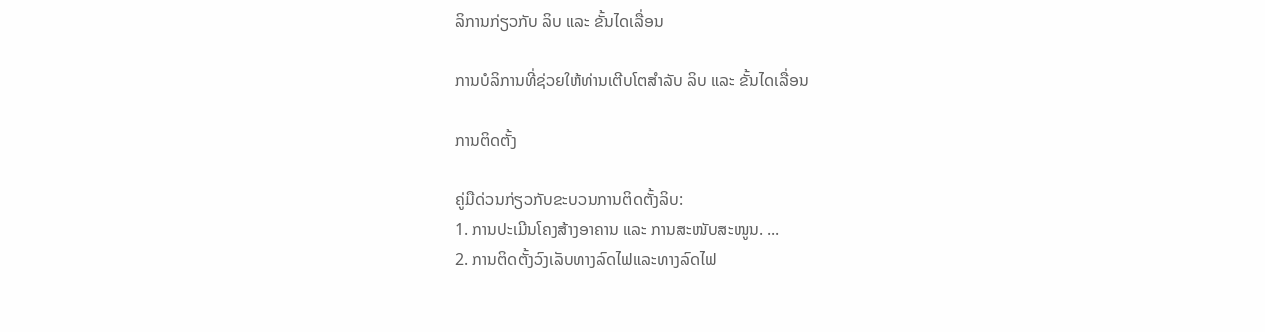ລິການກ່ຽວກັບ ລິບ ແລະ ຂັ້ນໄດເລື່ອນ

ການບໍລິການທີ່ຊ່ວຍໃຫ້ທ່ານເຕີບໂຕສໍາລັບ ລິບ ແລະ ຂັ້ນໄດເລື່ອນ

ການຕິດຕັ້ງ

ຄູ່ມືດ່ວນກ່ຽວກັບຂະບວນການຕິດຕັ້ງລິບ:
1. ການປະເມີນໂຄງສ້າງອາຄານ ແລະ ການສະໜັບສະໜູນ. ...
2. ການຕິດຕັ້ງວົງເລັບທາງລົດໄຟແລະທາງລົດໄຟ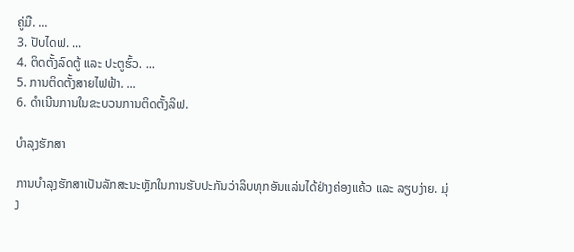ຄູ່ມື. ...
3. ປັບໄດຟ. ...
4. ຕິດຕັ້ງລົດຕູ້ ແລະ ປະຕູຮົ້ວ. ...
5. ການຕິດຕັ້ງສາຍໄຟຟ້າ. ...
6. ດໍາເນີນການໃນຂະບວນການຕິດຕັ້ງລິຟ.

ບໍາລຸງຮັກສາ

ການບຳລຸງຮັກສາເປັນລັກສະນະຫຼັກໃນການຮັບປະກັນວ່າລິບທຸກອັນແລ່ນໄດ້ຢ່າງຄ່ອງແຄ້ວ ແລະ ລຽບງ່າຍ. ມຸ່ງ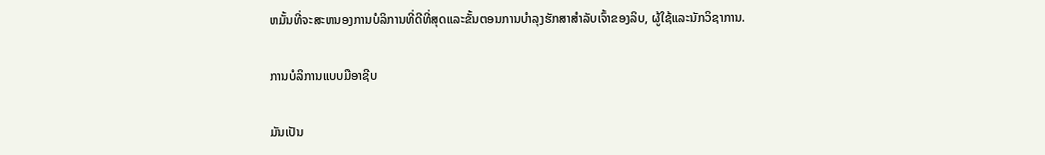ຫມັ້ນທີ່ຈະສະຫນອງການບໍລິການທີ່ດີທີ່ສຸດແລະຂັ້ນຕອນການບໍາລຸງຮັກສາສໍາລັບເຈົ້າຂອງລິບ, ຜູ້ໃຊ້ແລະນັກວິຊາການ.

ການບໍລິການແບບມືອາຊີບ

ມັນເປັນ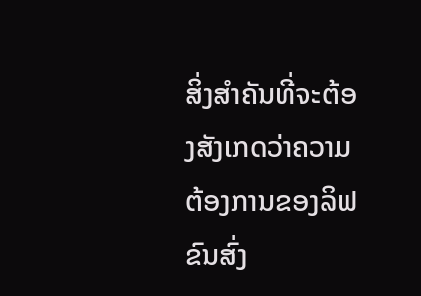ສິ່ງສຳຄັນທີ່ຈະຕ້ອງສັງເກດວ່າຄວາມຕ້ອງການຂອງລິຟຂົນສົ່ງ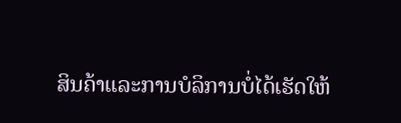ສິນຄ້າແລະການບໍລິການບໍ່ໄດ້ເຮັດໃຫ້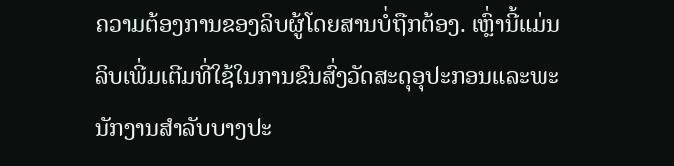ຄວາມຕ້ອງການຂອງລິບຜູ້ໂດຍສານບໍ່ຖືກຕ້ອງ. ເຫຼົ່ານີ້ແມ່ນລິບເພີ່ມເຕີມທີ່ໃຊ້ໃນການຂົນສົ່ງວັດສະດຸອຸປະກອນແລະພະນັກງານສໍາລັບບາງປະ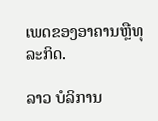ເພດຂອງອາຄານຫຼືທຸລະກິດ.

ລາວ ບໍລິການ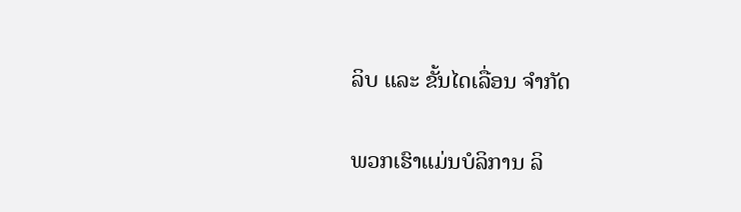ລິບ ແລະ ຂັ້ນໄດເລື່ອນ ຈຳກັດ

ພວກເຮົາແມ່ນບໍລິການ ລິ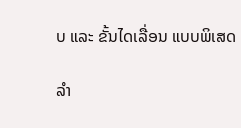ບ ແລະ ຂັ້ນໄດເລື່ອນ ແບບພິເສດ

ລຳ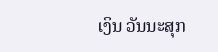ເງິນ ວັນນະສຸກ